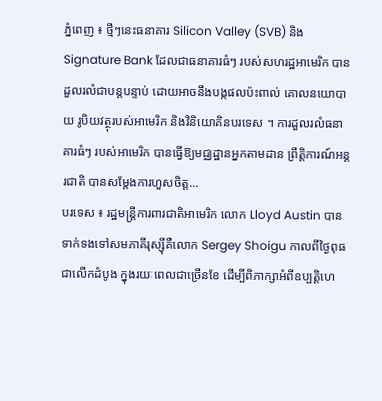ភ្នំពេញ ៖ ថ្មីៗនេះធនាគារ Silicon Valley (SVB) និង Signature Bank ដែលជាធនាគារធំៗ របស់សហរដ្ឋអាមេរិក បានដួលរលំជាបន្តបន្ទាប់ ដោយអាចនឹងបង្កផលប៉ះពាល់ គោលនយោបាយ រូបិយវត្ថុរបស់អាមេរិក និងវិនិយោគិនបរទេស ។ ការដួលរលំធនាគារធំៗ របស់អាមេរិក បានធ្វើឱ្យមជ្ឈដ្ឋានអ្នកតាមដាន ព្រឹត្តិការណ៍អន្តរជាតិ បានសម្ដែងការហួសចិត្ត...
បរទេស ៖ រដ្ឋមន្ត្រីការពារជាតិអាមេរិក លោក Lloyd Austin បានទាក់ទងទៅសមភាគីរុស្ស៊ីគឺលោក Sergey Shoigu កាលពីថ្ងៃពុធ ជាលើកដំបូង ក្នុងរយៈពេលជាច្រើនខែ ដើម្បីពិភាក្សាអំពីឧប្បត្តិហេ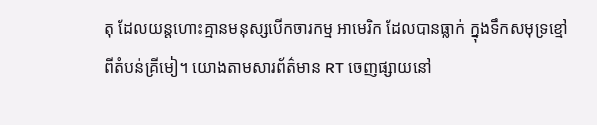តុ ដែលយន្តហោះគ្មានមនុស្សបើកចារកម្ម អាមេរិក ដែលបានធ្លាក់ ក្នុងទឹកសមុទ្រខ្មៅ ពីតំបន់គ្រីមៀ។ យោងតាមសារព័ត៌មាន RT ចេញផ្សាយនៅ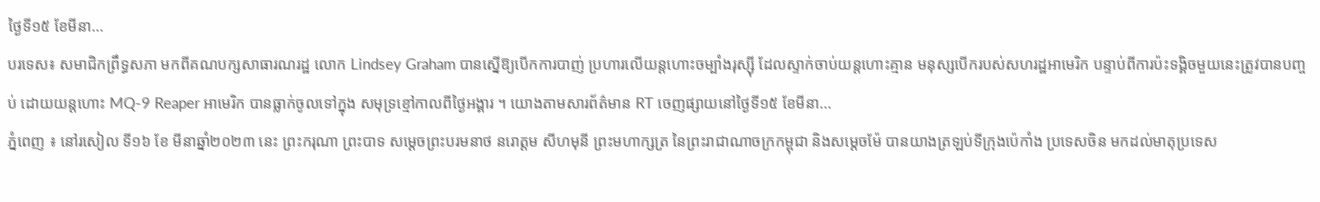ថ្ងៃទី១៥ ខែមីនា...
បរទេស៖ សមាជិកព្រឹទ្ធសភា មកពីគណបក្សសាធារណរដ្ឋ លោក Lindsey Graham បានស្នើឱ្យបើកការបាញ់ ប្រហារលើយន្តហោះចម្បាំងរុស្ស៊ី ដែលស្ទាក់ចាប់យន្តហោះគ្មាន មនុស្សបើករបស់សហរដ្ឋអាមេរិក បន្ទាប់ពីការប៉ះទង្គិចមួយនេះត្រូវបានបញ្ចប់ ដោយយន្តហោះ MQ-9 Reaper អាមេរិក បានធ្លាក់ចូលទៅក្នុង សមុទ្រខ្មៅកាលពីថ្ងៃអង្គារ ។ យោងតាមសារព័ត៌មាន RT ចេញផ្សាយនៅថ្ងៃទី១៥ ខែមីនា...
ភ្នំពេញ ៖ នៅរសៀល ទី១៦ ខែ មីនាឆ្នាំ២០២៣ នេះ ព្រះករុណា ព្រះបាទ សម្ដេចព្រះបរមនាថ នរោត្តម សីហមុនី ព្រះមហាក្សត្រ នៃព្រះរាជាណាចក្រកម្ពុជា និងសម្តេចម៉ែ បានយាងត្រឡប់ទីក្រុងប៉េកាំង ប្រទេសចិន មកដល់មាតុប្រទេស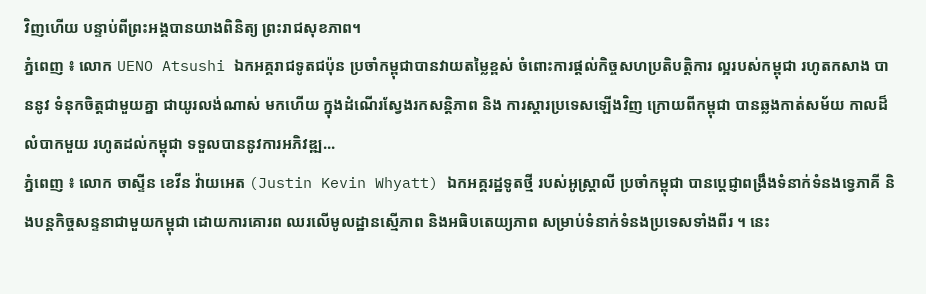វិញហើយ បន្ទាប់ពីព្រះអង្គបានយាងពិនិត្យ ព្រះរាជសុខភាព។
ភ្នំពេញ ៖ លោក UENO Atsushi ឯកអគ្គរាជទូតជប៉ុន ប្រចាំកម្ពុជាបានវាយតម្លៃខ្ពស់ ចំពោះការផ្តល់កិច្ចសហប្រតិបត្តិការ ល្អរបស់កម្ពុជា រហូតកសាង បាននូវ ទំនុកចិត្តជាមួយគ្នា ជាយូរលង់ណាស់ មកហើយ ក្នុងដំណើរស្វែងរកសន្តិភាព និង ការស្តារប្រទេសឡើងវិញ ក្រោយពីកម្ពុជា បានឆ្លងកាត់សម័យ កាលដ៏លំបាកមួយ រហូតដល់កម្ពុជា ទទួលបាននូវការអភិវឌ្ឍ...
ភ្នំពេញ ៖ លោក ចាស្ទីន ខេវីន វ៉ាយអេត (Justin Kevin Whyatt) ឯកអគ្គរដ្ឋទូតថ្មី របស់អូស្ត្រាលី ប្រចាំកម្ពុជា បានប្តេជ្ញាពង្រឹងទំនាក់ទំនងទ្វេភាគី និងបន្តកិច្ចសន្ទនាជាមួយកម្ពុជា ដោយការគោរព ឈរលើមូលដ្ឋានស្មើភាព និងអធិបតេយ្យភាព សម្រាប់ទំនាក់ទំនងប្រទេសទាំងពីរ ។ នេះ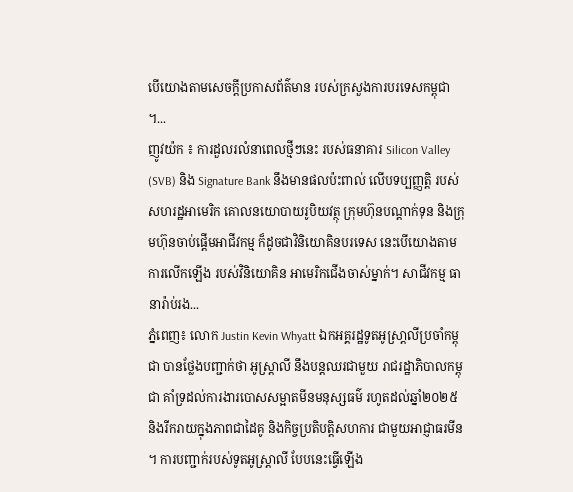បើយោងតាមសេចក្ដីប្រកាសព័ត៌មាន របស់ក្រសួងការបរទេសកម្ពុជា ។...
ញូវយ៉ក ៖ ការដួលរលំនាពេលថ្មីៗនេះ របស់ធនាគារ Silicon Valley (SVB) និង Signature Bank នឹងមានផលប៉ះពាល់ លើបទប្បញ្ញត្តិ របស់សហរដ្ឋអាមេរិក គោលនយោបាយរូបិយវត្ថុ ក្រុមហ៊ុនបណ្តាក់ទុន និងក្រុមហ៊ុនចាប់ផ្តើមអាជីវកម្ម ក៏ដូចជាវិនិយោគិនបរទេស នេះបើយោងតាមការលើកឡើង របស់វិនិយោគិន អាមេរិកជើងចាស់ម្នាក់។ សាជីវកម្ម ធានារ៉ាប់រង...
ភ្នំពេញ៖ លោក Justin Kevin Whyatt ឯកអគ្គរដ្ឋទូតអូស្រា្តលីប្រចាំកម្ពុជា បានថ្លែងបញ្ជាក់ថា អូស្រ្តាលី នឹងបន្តឈរជាមួយ រាជរដ្ឋាភិបាលកម្ពុជា គាំទ្រដល់ការងារបោសសម្អាតមីនមនុស្សធម៌ រហូតដល់ឆ្នាំ២០២៥ និងរីករាយក្នុងភាពជាដៃគូ និងកិច្ចប្រតិបត្តិសហការ ជាមួយអាជ្ញាធរមីន ។ ការបញ្ជាក់របស់ទូតអូស្ត្រាលី បែបនេះធ្វើឡើង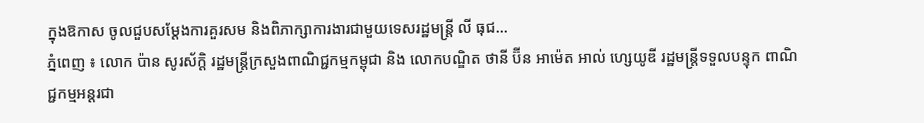ក្នុងឱកាស ចូលជួបសម្តែងការគួរសម និងពិភាក្សាការងារជាមួយទេសរដ្ឋមន្រ្តី លី ធុជ...
ភ្នំពេញ ៖ លោក ប៉ាន សូរស័ក្តិ រដ្ឋមន្រ្តីក្រសួងពាណិជ្ជកម្មកម្ពុជា និង លោកបណ្ឌិត ថានី ប៊ីន អាម៉េត អាល់ ហ្សេយូឌី រដ្ឋមន្រ្តីទទួលបន្ទុក ពាណិជ្ជកម្មអន្តរជា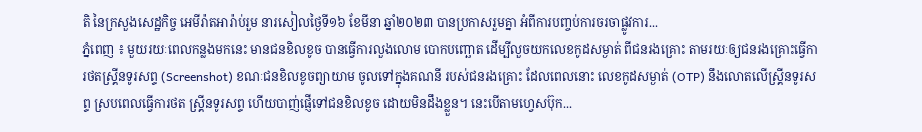តិ នៃក្រសួងសេដ្ឋកិច្ច អេមីរ៉ាតអារ៉ាប់រួម នារសៀលថ្ងៃទី១៦ ខែមីនា ឆ្នាំ២០២៣ បានប្រកាសរួមគ្នា អំពីការបញ្ចប់ការចរចាផ្លូវការ...
ភ្នំពេញ ៖ មួយរយៈពេលកន្លងមកនេះ មានជនខិលខូច បានធ្វើការលួងលោម បោកបញ្ឆោត ដើម្បីលួចយកលេខកូដសម្ងាត់ ពីជនរងគ្រោះ តាមរយៈឲ្យជនរងគ្រោះធ្វើការថតស្រ្គីនទូរសព្ទ (Screenshot) ខណៈជនខិលខូចព្យាយាម ចូលទៅក្នុងគណនី របស់ជនរងគ្រោះ ដែលពេលនោះ លេខកូដសម្ងាត់ (OTP) នឹងលោតលើស្រ្គីនទូរសព្ទ ស្របពេលធ្វើការថត ស្រ្គីនទូរសព្ទ ហើយបាញ់ផ្ញើទៅជនខិលខូច ដោយមិនដឹងខ្លួន។ នេះបើតាមហ្វេសប៊ុក...